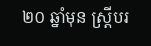២០ ឆ្នាំមុន ស្រ្តីបរ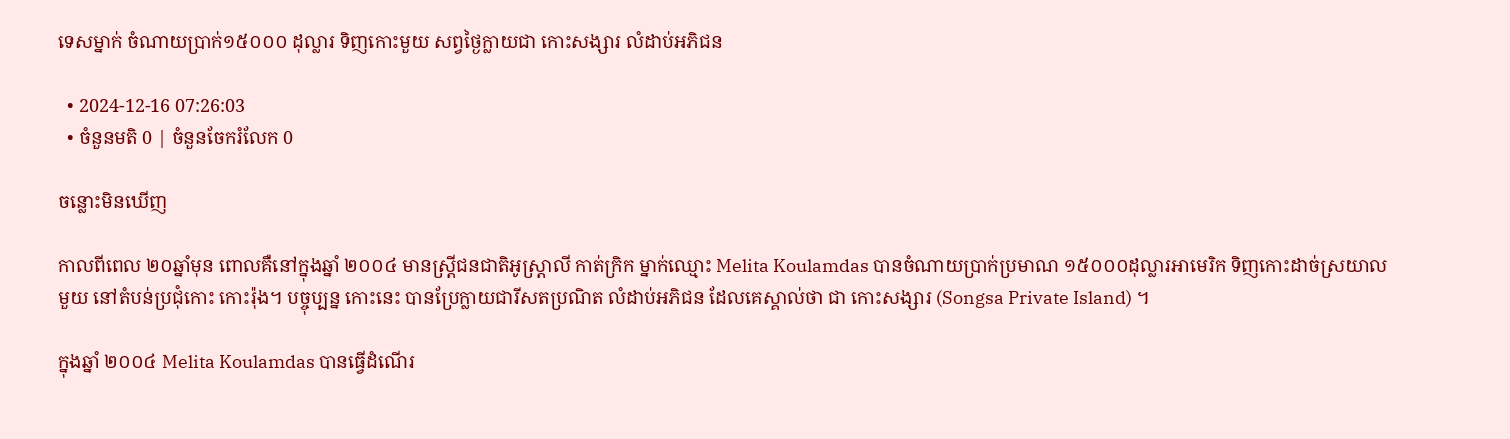ទេសម្នាក់ ចំណាយប្រាក់១៥០០០ ដុល្លារ ទិញកោះមួយ សព្វថ្ងៃក្លាយជា កោះសង្សារ លំដាប់អភិជន

  • 2024-12-16 07:26:03
  • ចំនួនមតិ 0 | ចំនួនចែករំលែក 0

ចន្លោះមិនឃើញ

កាលពីពេល ២០ឆ្នាំមុន ពោលគឺនៅក្នុងឆ្នាំ ២០០៤ មានស្រ្តីជនជាតិអូស្រ្តាលី កាត់ក្រិក ម្នាក់ឈ្មោះ Melita Koulamdas បានចំណាយប្រាក់ប្រមាណ ១៥០០០ដុល្លារអាមេរិក ទិញកោះដាច់ស្រយាលមួយ នៅតំបន់ប្រជុំកោះ កោះរ៉ុង។ បច្ចុប្បន្ន កោះនេះ បានប្រែក្លាយជារីសតប្រណិត លំដាប់អភិជន ដែលគេស្គាល់ថា ជា កោះសង្សារ (Songsa Private Island) ។

ក្នុងឆ្នាំ ២០០៤ Melita Koulamdas បានធ្វើដំណើរ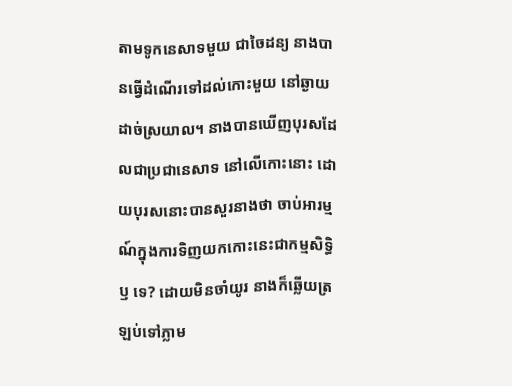តាមទូកនេសាទមួយ ជាចៃដន្យ នាងបានធ្វើដំណើរទៅដល់កោះមួយ នៅឆ្ងាយដាច់ស្រយាល។ នាងបានឃើញបុរសដែលជាប្រជានេសាទ នៅលើកោះនោះ ដោយបុរសនោះបានសួរនាងថា ចាប់អារម្មណ៍ក្នុងការទិញយកកោះនេះជាកម្មសិទ្ធិ ឫ ទេ? ដោយមិនចាំយូរ នាងក៏ឆ្លើយត្រឡប់ទៅភ្លាម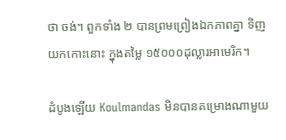ថា ចង់។ ពួកទាំង ២ បានព្រមព្រៀងឯកភាពគ្នា ទិញយកកោះនោះ ក្នុងតម្លៃ ១៥០០០ដុល្លារអាមេរិក។

ដំបូងឡើយ Koulmandas មិនបានគម្រោងណាមួយ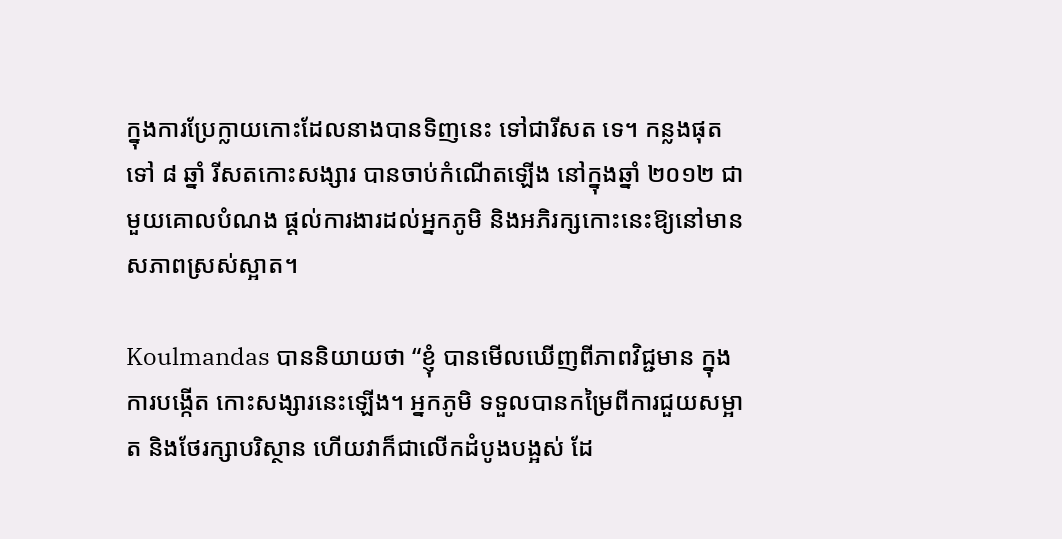ក្នុងការប្រែក្លាយកោះដែលនាងបានទិញនេះ ទៅជារីសត ទេ។ កន្លងផុតទៅ ៨ ឆ្នាំ រីសតកោះសង្សារ បានចាប់កំណើតឡើង នៅក្នុងឆ្នាំ ២០១២ ជាមួយគោលបំណង ផ្តល់ការងារដល់អ្នកភូមិ និងអភិរក្សកោះនេះឱ្យនៅមានសភាពស្រស់ស្អាត។

Koulmandas បាននិយាយថា “ខ្ញុំ បានមើលឃើញពីភាពវិជ្ជមាន ក្នុងការបង្កើត កោះសង្សារនេះឡើង។ អ្នកភូមិ ទទួលបានកម្រៃពីការជួយសម្អាត និងថែរក្សាបរិស្ថាន ហើយវាក៏ជាលើកដំបូងបង្អស់ ដែ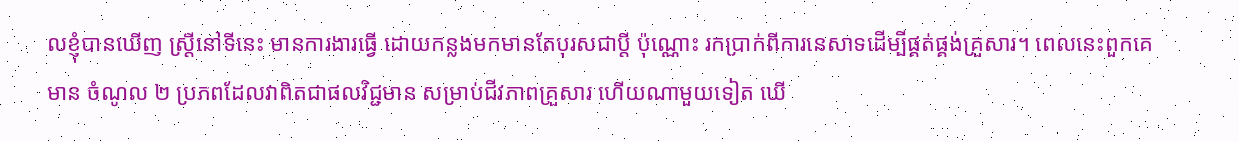លខ្ញុំបានឃើញ ស្រ្តីនៅទីនេះ មានការងារធ្វើ ដោយកន្លងមកមានតែបុរសជាប្តី ប៉ុណ្ណោះ រកប្រាក់ពីការនេសាទដើម្បីផ្គត់ផ្គង់គ្រួសារ។ ពេលនេះពួកគេមាន ចំណូល ២ ប្រភពដែលវាពិតជាផលវិជ្ជមាន សម្រាប់ជីវភាពគ្រួសារ ហើយណាមួយទៀត ឃើ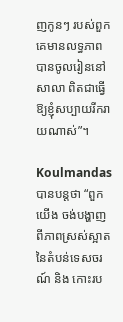ញកូនៗ របស់ពួកគេមានលទ្ធភាពបានចូលរៀននៅសាលា ពិតជាធ្វើឱ្យខ្ញុំសប្បាយរីករាយណាស់”។

Koulmandas បានបន្តថា “ពួកយើង ចង់បង្ហាញពីភាពស្រស់ស្អាត នៃតំបន់ទេសចរណ៍ និង កោះរប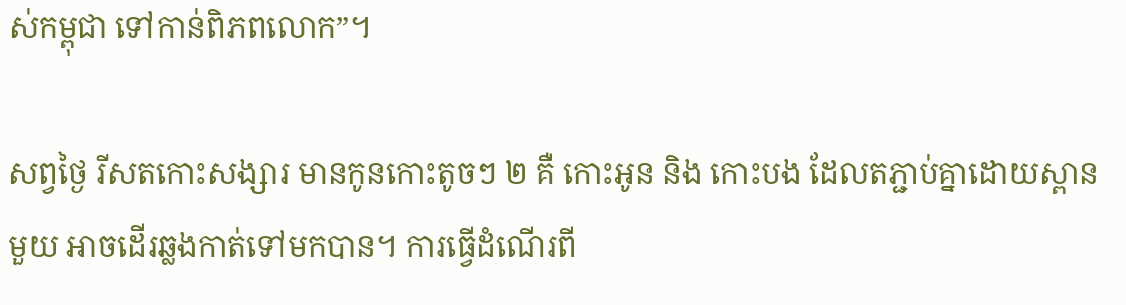ស់កម្ពុជា ទៅកាន់ពិភពលោក”។

សព្វថ្ងៃ រីសតកោះសង្សារ មានកូនកោះតូចៗ ២ គឺ កោះអូន និង កោះបង ដែលតភ្ជាប់គ្នាដោយស្ពានមួយ អាចដើរឆ្លងកាត់ទៅមកបាន។ ការធ្វើដំណើរពី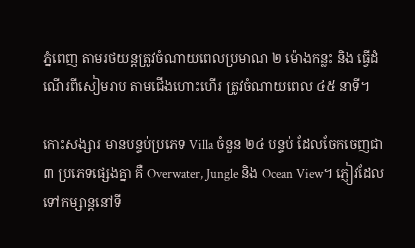ភ្នំពេញ តាមរថយន្តត្រូវចំណាយពេលប្រមាណ ២ ម៉ោងកន្លះ និង ធ្វើដំណើរពីសៀមរាប តាមជើងហោះហើរ ត្រូវចំណាយពេល ៤៥ នាទី។

កោះសង្សារ មានបន្ទប់ប្រភេទ Villa ចំនួន ២៤ បន្ទប់ ដែលចែកចេញជា ៣ ប្រភេទផ្សេងគ្នា គឺ Overwater, Jungle និង Ocean View។ ភ្ញៀវដែលទៅកម្សាន្តនៅទី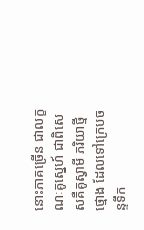នោះភាគច្រើន ជាលក្ខណៈគូស្នេហ៍ ជាពិសេសគឺគូស្វាមី ភរិយាថ្មីថ្មោង ដែលទៅក្រេបចន្ទទឹក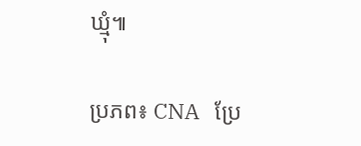ឃ្មុំ៕

ប្រភព៖ CNA   ប្រែ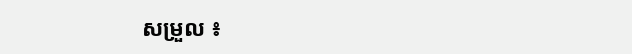សម្រួល ៖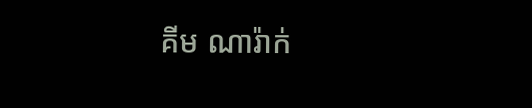គីម ណារ៉ាក់